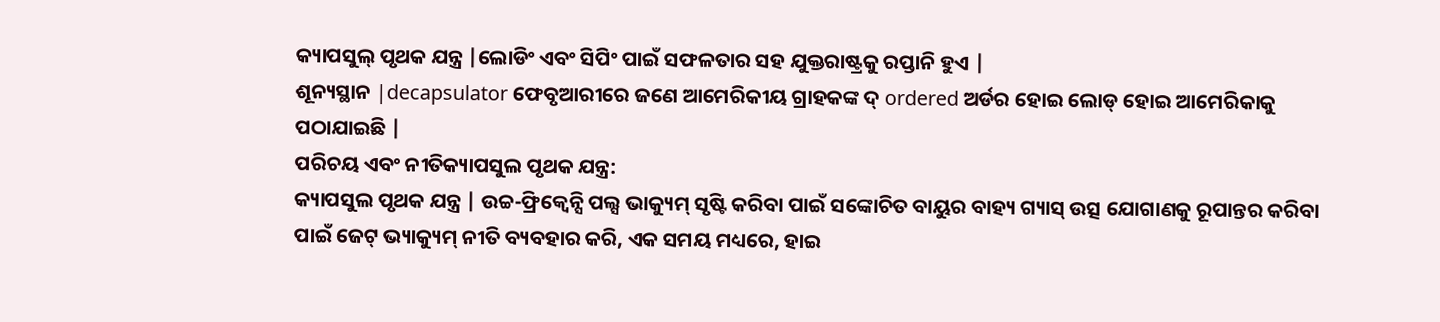କ୍ୟାପସୁଲ୍ ପୃଥକ ଯନ୍ତ୍ର |ଲୋଡିଂ ଏବଂ ସିପିଂ ପାଇଁ ସଫଳତାର ସହ ଯୁକ୍ତରାଷ୍ଟ୍ରକୁ ରପ୍ତାନି ହୁଏ |
ଶୂନ୍ୟସ୍ଥାନ |decapsulator ଫେବୃଆରୀରେ ଜଣେ ଆମେରିକୀୟ ଗ୍ରାହକଙ୍କ ଦ୍ ordered ଅର୍ଡର ହୋଇ ଲୋଡ୍ ହୋଇ ଆମେରିକାକୁ ପଠାଯାଇଛି |
ପରିଚୟ ଏବଂ ନୀତିକ୍ୟାପସୁଲ ପୃଥକ ଯନ୍ତ୍ର:
କ୍ୟାପସୁଲ ପୃଥକ ଯନ୍ତ୍ର | ଉଚ୍ଚ-ଫ୍ରିକ୍ୱେନ୍ସି ପଲ୍ସ ଭାକ୍ୟୁମ୍ ସୃଷ୍ଟି କରିବା ପାଇଁ ସଙ୍କୋଚିତ ବାୟୁର ବାହ୍ୟ ଗ୍ୟାସ୍ ଉତ୍ସ ଯୋଗାଣକୁ ରୂପାନ୍ତର କରିବା ପାଇଁ ଜେଟ୍ ଭ୍ୟାକ୍ୟୁମ୍ ନୀତି ବ୍ୟବହାର କରି, ଏକ ସମୟ ମଧ୍ୟରେ, ହାଇ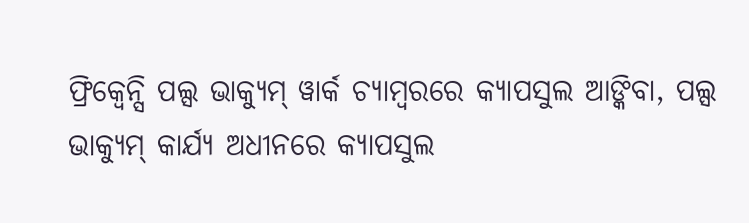ଫ୍ରିକ୍ୱେନ୍ସି ପଲ୍ସ ଭାକ୍ୟୁମ୍ ୱାର୍କ ଚ୍ୟାମ୍ବରରେ କ୍ୟାପସୁଲ ଆଙ୍କିବା, ପଲ୍ସ ଭାକ୍ୟୁମ୍ କାର୍ଯ୍ୟ ଅଧୀନରେ କ୍ୟାପସୁଲ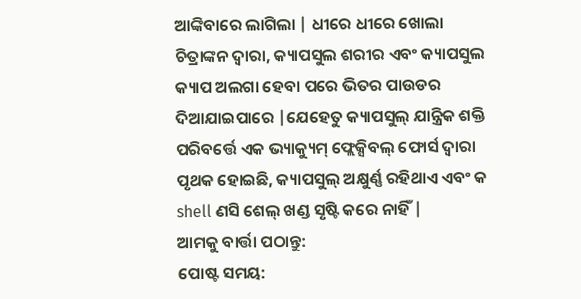ଆଙ୍କିବାରେ ଲାଗିଲା | ଧୀରେ ଧୀରେ ଖୋଲା ଚିତ୍ରାଙ୍କନ ଦ୍ୱାରା, କ୍ୟାପସୁଲ ଶରୀର ଏବଂ କ୍ୟାପସୁଲ କ୍ୟାପ ଅଲଗା ହେବା ପରେ ଭିତର ପାଉଡର ଦିଆଯାଇପାରେ |ଯେହେତୁ କ୍ୟାପସୁଲ୍ ଯାନ୍ତ୍ରିକ ଶକ୍ତି ପରିବର୍ତ୍ତେ ଏକ ଭ୍ୟାକ୍ୟୁମ୍ ଫ୍ଲେକ୍ସିବଲ୍ ଫୋର୍ସ ଦ୍ୱାରା ପୃଥକ ହୋଇଛି, କ୍ୟାପସୁଲ୍ ଅକ୍ଷୁର୍ଣ୍ଣ ରହିଥାଏ ଏବଂ କ shell ଣସି ଶେଲ୍ ଖଣ୍ଡ ସୃଷ୍ଟି କରେ ନାହିଁ |
ଆମକୁ ବାର୍ତ୍ତା ପଠାନ୍ତୁ:
ପୋଷ୍ଟ ସମୟ: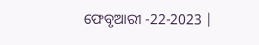ଫେବୃଆରୀ -22-2023 |